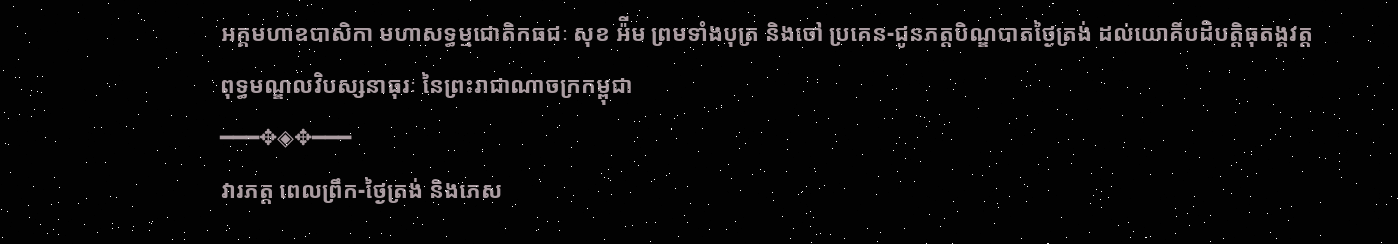អគ្គមហាឧបាសិកា មហាសទ្ធម្មជោតិកធជៈ សុខ អ៉ីម ព្រមទាំងបុត្រ និងចៅ ប្រគេន-ជូនភត្តបិណ្ឌបាតថ្ងៃត្រង់ ដល់យោគីបដិបត្តិធុតង្គវត្ត
ពុទ្ធមណ្ឌលវិបស្សនាធុរៈ នៃព្រះរាជាណាចក្រកម្ពុជា
━━━✥◈✥━━━
វារភត្ត ពេលព្រឹក-ថ្ងៃត្រង់ និងភេស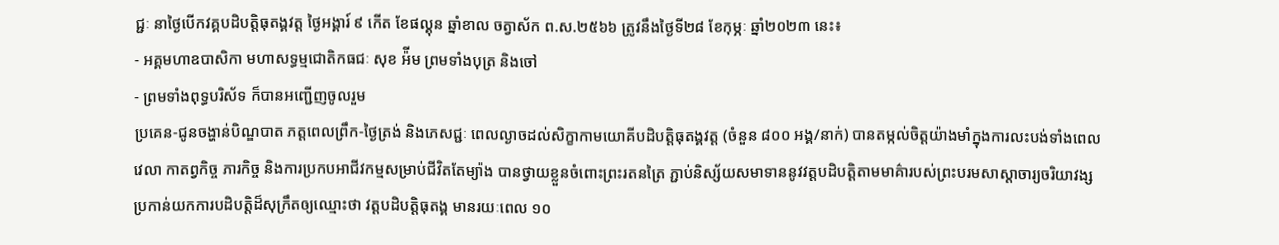ជ្ជៈ នាថ្ងៃបើកវគ្គបដិបត្តិធុតង្គវត្ត ថ្ងៃអង្គារ៍ ៩ កើត ខែផល្គុន ឆ្នាំខាល ចត្វាស័ក ព.ស.២៥៦៦ ត្រូវនឹងថ្ងៃទី២៨ ខែកុម្ភៈ ឆ្នាំ២០២៣ នេះ៖
- អគ្គមហាឧបាសិកា មហាសទ្ធម្មជោតិកធជៈ សុខ អ៉ីម ព្រមទាំងបុត្រ និងចៅ
- ព្រមទាំងពុទ្ធបរិស័ទ ក៏បានអញ្ជើញចូលរួម
ប្រគេន-ជូនចង្ហាន់បិណ្ឌបាត ភត្តពេលព្រឹក-ថ្ងៃត្រង់ និងភេសជ្ជៈ ពេលល្ងាចដល់សិក្ខាកាមយោគីបដិបត្តិធុតង្គវត្ត (ចំនួន ៨០០ អង្គ/នាក់) បានតម្កល់ចិត្ដយ៉ាងមាំក្នុងការលះបង់ទាំងពេលវេលា កាតព្វកិច្ច ភារកិច្ច និងការប្រកបអាជីវកម្មសម្រាប់ជីវិតតែម្យ៉ាង បានថ្វាយខ្លួនចំពោះព្រះរតនត្រៃ ភ្ជាប់និស្ស័យសមាទាននូវវត្ដបដិបត្ដិតាមមាគ៌ារបស់ព្រះបរមសាស្ដាចារ្យចរិយាវង្ស ប្រកាន់យកការបដិបត្ដិដ៏សុក្រឹតឲ្យឈ្មោះថា វត្ដបដិបត្ដិធុតង្គ មានរយៈពេល ១០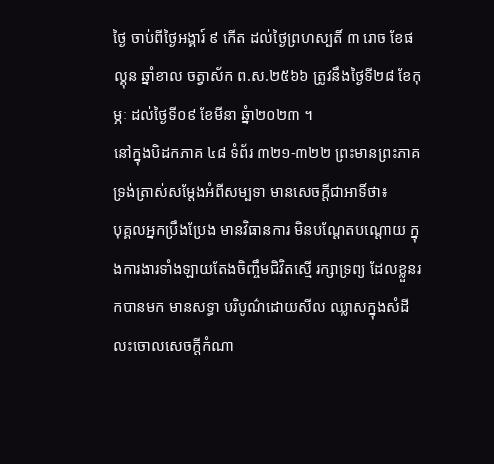ថ្ងៃ ចាប់ពីថ្ងៃអង្គារ៍ ៩ កើត ដល់ថ្ងៃព្រហស្បតិ៍ ៣ រោច ខែផល្គុន ឆ្នាំខាល ចត្វាស័ក ព.ស.២៥៦៦ ត្រូវនឹងថ្ងៃទី២៨ ខែកុម្ភៈ ដល់ថ្ងៃទី០៩ ខែមីនា ឆ្នំា២០២៣ ។
នៅក្នុងបិដកភាគ ៤៨ ទំព័រ ៣២១-៣២២ ព្រះមានព្រះភាគទ្រង់ត្រាស់សម្តែងអំពីសម្បទា មានសេចក្តីជាអាទិ៍ថា៖
បុគ្គលអ្នកប្រឹងប្រែង មានវិធានការ មិនបណ្ដែតបណ្ដោយ ក្នុងការងារទាំងឡាយតែងចិញ្ចឹមជិវិតស្មើ រក្សាទ្រព្យ ដែលខ្លួនរកបានមក មានសទ្ធា បរិបូណ៌ដោយសីល ឈ្លាសក្នុងសំដី លះចោលសេចក្ដីកំណា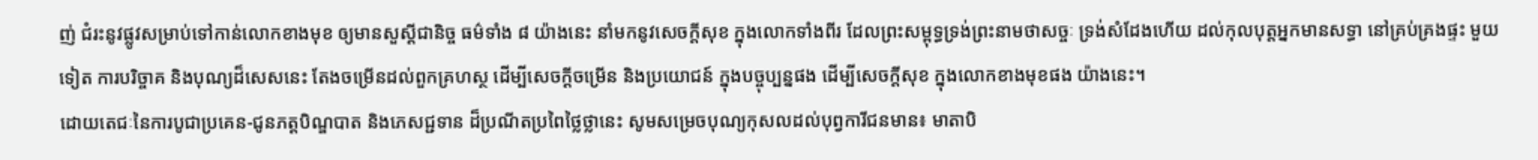ញ់ ជំរះនូវផ្លូវសម្រាប់ទៅកាន់លោកខាងមុខ ឲ្យមានសួស្ដីជានិច្ច ធម៌ទាំង ៨ យ៉ាងនេះ នាំមកនូវសេចក្ដីសុខ ក្នុងលោកទាំងពីរ ដែលព្រះសម្ពុទ្ធទ្រង់ព្រះនាមថាសច្ចៈ ទ្រង់សំដែងហើយ ដល់កុលបុត្តអ្នកមានសទ្ធា នៅគ្រប់គ្រងផ្ទះ មួយទៀត ការបរិច្ចាគ និងបុណ្យដ៏សេសនេះ តែងចម្រើនដល់ពួកគ្រហស្ថ ដើម្បីសេចក្ដីចម្រើន និងប្រយោជន៍ ក្នុងបច្ចុប្បន្នផង ដើម្បីសេចក្ដីសុខ ក្នុងលោកខាងមុខផង យ៉ាងនេះ។
ដោយតេជៈនៃការបូជាប្រគេន-ជូនភត្តបិណ្ឌបាត និងភេសជ្ជទាន ដ៏ប្រណីតប្រពៃថ្លៃថ្លានេះ សូមសម្រេចបុណ្យកុសលដល់បុព្វការីជនមាន៖ មាតាបិ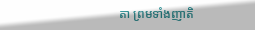តា ព្រមទាំងញាតិ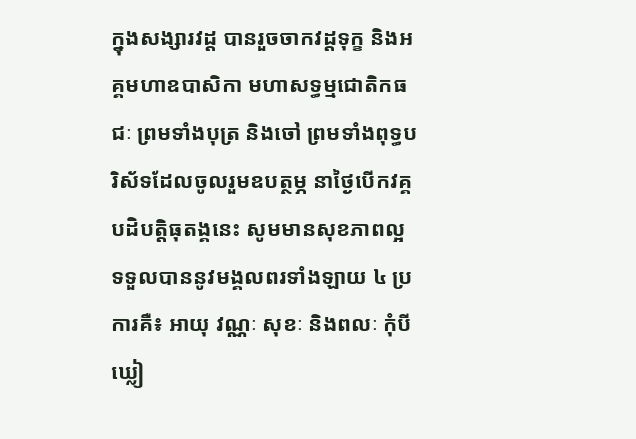ក្នុងសង្សារវដ្ត បានរួចចាកវដ្តទុក្ខ និងអគ្គមហាឧបាសិកា មហាសទ្ធម្មជោតិកធជៈ ព្រមទាំងបុត្រ និងចៅ ព្រមទាំងពុទ្ធបរិស័ទដែលចូលរួមឧបត្ថម្ភ នាថ្ងៃបើកវគ្គបដិបត្តិធុតង្គនេះ សូមមានសុខភាពល្អ ទទួលបាននូវមង្គលពរទាំងឡាយ ៤ ប្រការគឺ៖ អាយុ វណ្ណៈ សុខៈ និងពលៈ កុំបីឃ្លៀ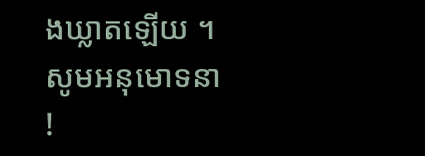ងឃ្លាតឡើយ ។ សូមអនុមោទនា !